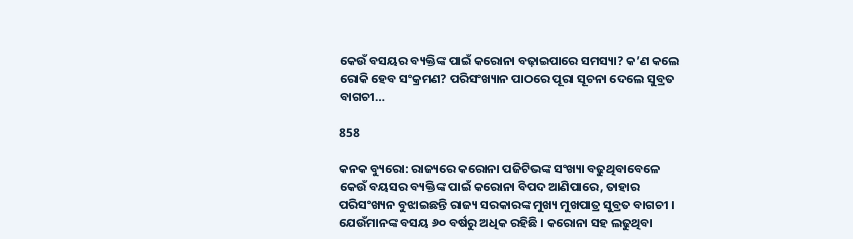କେଉଁ ବସୟର ବ୍ୟକ୍ତିଙ୍କ ପାଇଁ କରୋନା ବଢ଼ାଇପାରେ ସମସ୍ୟା? କ’ଣ କଲେ ରୋକି ହେବ ସଂକ୍ରମଣ? ପରିସଂଖ୍ୟାନ ପାଠରେ ପୂରା ସୂଚନା ଦେଲେ ସୁବ୍ରତ ବାଗଚୀ…

858

କନକ ବ୍ୟୁରୋ: ରାଜ୍ୟରେ କରୋନା ପଜିଟିଭଙ୍କ ସଂଖ୍ୟା ବଢୁଥିବାବେଳେ କେଉଁ ବୟସର ବ୍ୟକ୍ତିଙ୍କ ପାଇଁ କରୋନା ବିପଦ ଆଣିପାରେ, ତାହାର ପରିସଂଖ୍ୟନ ବୁଝାଇଛନ୍ତି ରାଜ୍ୟ ସରକାରଙ୍କ ମୁଖ୍ୟ ମୁଖପାତ୍ର ସୁବ୍ରତ ବାଗଚୀ । ଯେଉଁମାନଙ୍କ ବସୟ ୬୦ ବର୍ଷରୁ ଅଧିକ ରହିଛି । କରୋନା ସହ ଲଢୁଥିବା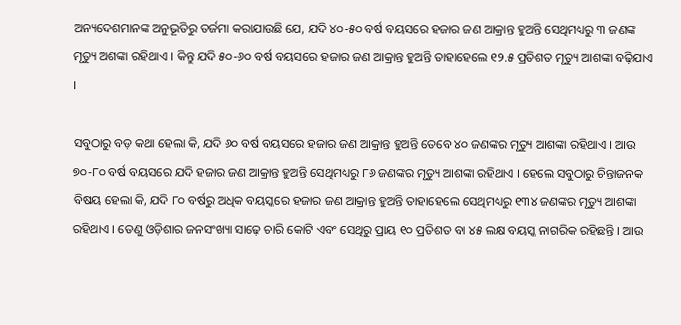ଅନ୍ୟଦେଶମାନଙ୍କ ଅନୁଭୂତିରୁ ତର୍ଜମା କରାଯାଉଛି ଯେ, ଯଦି ୪୦-୫୦ ବର୍ଷ ବୟସରେ ହଜାର ଜଣ ଆକ୍ରାନ୍ତ ହୁଅନ୍ତି ସେଥିମଧ୍ୟରୁ ୩ ଜଣଙ୍କ ମୃତ୍ୟୁ ଅଶଙ୍କା ରହିଥାଏ । କିନ୍ତୁ ଯଦି ୫୦-୬୦ ବର୍ଷ ବୟସରେ ହଜାର ଜଣ ଆକ୍ରାନ୍ତ ହୁଅନ୍ତି ତାହାହେଲେ ୧୨.୫ ପ୍ରତିଶତ ମୃତ୍ୟୁ ଆଶଙ୍କା ବଢ଼ିଯାଏ ।

ସବୁଠାରୁ ବଡ଼ କଥା ହେଲା କି, ଯଦି ୬୦ ବର୍ଷ ବୟସରେ ହଜାର ଜଣ ଆକ୍ରାନ୍ତ ହୁଅନ୍ତି ତେବେ ୪୦ ଜଣଙ୍କର ମୃତ୍ୟୁ ଆଶଙ୍କା ରହିଥାଏ । ଆଉ ୭୦-୮୦ ବର୍ଷ ବୟସରେ ଯଦି ହଜାର ଜଣ ଆକ୍ରାନ୍ତ ହୁଅନ୍ତି ସେଥିମଧ୍ୟରୁ ୮୬ ଜଣଙ୍କର ମୃତ୍ୟୁ ଆଶଙ୍କା ରହିଥାଏ । ହେଲେ ସବୁଠାରୁ ଚିନ୍ତାଜନକ ବିଷୟ ହେଲା କି, ଯଦି ୮୦ ବର୍ଷରୁ ଅଧିକ ବୟସ୍କରେ ହଜାର ଜଣ ଆକ୍ରାନ୍ତ ହୁଅନ୍ତି ତାହାହେଲେ ସେଥିମଧ୍ୟରୁ ୧୩୪ ଜଣଙ୍କର ମୃତ୍ୟୁ ଆଶଙ୍କା ରହିଥାଏ । ତେଣୁ ଓଡ଼ିଶାର ଜନସଂଖ୍ୟା ସାଢ଼େ ଚାରି କୋଟି ଏବଂ ସେଥିରୁ ପ୍ରାୟ ୧୦ ପ୍ରତିଶତ ବା ୪୫ ଲକ୍ଷ ବୟସ୍କ ନାଗରିକ ରହିଛନ୍ତି । ଆଉ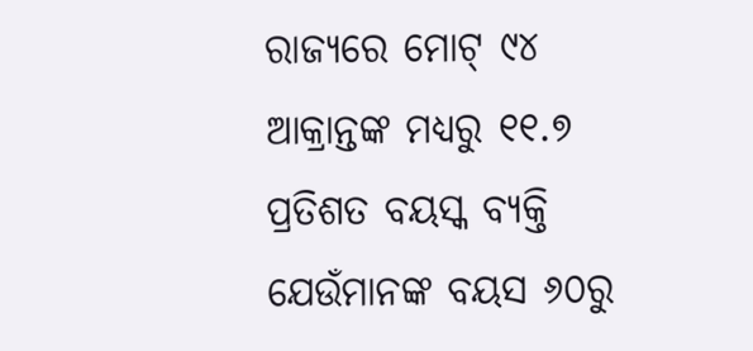ରାଜ୍ୟରେ ମୋଟ୍ ୯୪ ଆକ୍ରାନ୍ତଙ୍କ ମଧ୍ୟରୁ ୧୧.୭ ପ୍ରତିଶତ ବୟସ୍କ ବ୍ୟକ୍ତି ଯେଉଁମାନଙ୍କ ବୟସ ୬୦ରୁ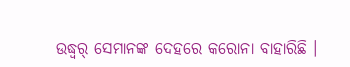ଉଦ୍ଧ୍ୱର୍ ସେମାନଙ୍କ ଦେହରେ କରୋନା ବାହାରିଛି ।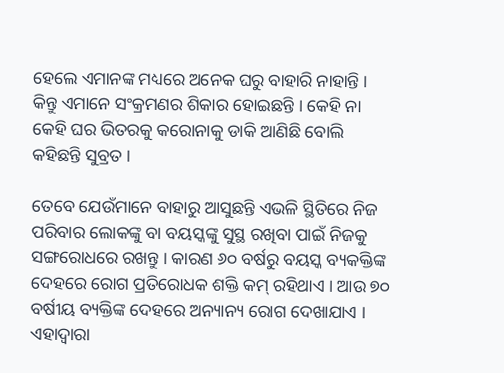ହେଲେ ଏମାନଙ୍କ ମଧ୍ୟରେ ଅନେକ ଘରୁ ବାହାରି ନାହାନ୍ତି । କିନ୍ତୁ ଏମାନେ ସଂକ୍ରମଣର ଶିକାର ହୋଇଛନ୍ତି । କେହି ନା କେହି ଘର ଭିତରକୁ କରୋନାକୁ ଡାକି ଆଣିଛି ବୋଲି କହିଛନ୍ତି ସୁବ୍ରତ ।

ତେବେ ଯେଉଁମାନେ ବାହାରୁ ଆସୁଛନ୍ତି ଏଭଳି ସ୍ଥିତିରେ ନିଜ ପରିବାର ଲୋକଙ୍କୁ ବା ବୟସ୍କଙ୍କୁ ସୁସ୍ଥ ରଖିବା ପାଇଁ ନିଜକୁ ସଙ୍ଗରୋଧରେ ରଖନ୍ତୁ । କାରଣ ୬୦ ବର୍ଷରୁ ବୟସ୍କ ବ୍ୟକକ୍ତିଙ୍କ ଦେହରେ ରୋଗ ପ୍ରତିରୋଧକ ଶକ୍ତି କମ୍ ରହିଥାଏ । ଆଉ ୭୦ ବର୍ଷୀୟ ବ୍ୟକ୍ତିଙ୍କ ଦେହରେ ଅନ୍ୟାନ୍ୟ ରୋଗ ଦେଖାଯାଏ । ଏହାଦ୍ୱାରା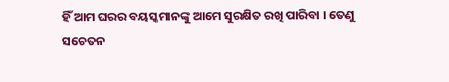ହିଁ ଆମ ଘରର ବୟସ୍କମାନଙ୍କୁ ଆମେ ସୁରକ୍ଷିତ ରଖି ପାରିବା । ତେଣୁ ସଚେତନ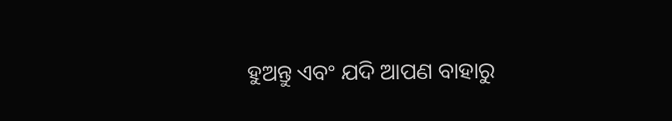ହୁଅନ୍ତୁ ଏବଂ ଯଦି ଆପଣ ବାହାରୁ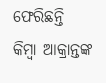ଫେରିଛନ୍ତି କିମ୍ବା ଆକ୍ରାନ୍ତଙ୍କ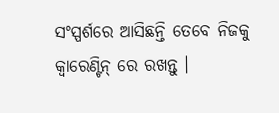ସଂସ୍ପର୍ଶରେ ଆସିଛନ୍ତି ତେବେ ନିଜକୁ କ୍ୱାରେଣ୍ଟିନ୍ ରେ ରଖନ୍ତୁ ।